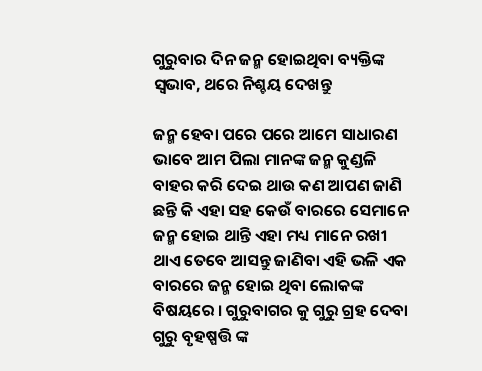ଗୁରୁବାର ଦିନ ଜନ୍ମ ହୋଇଥିବା ବ୍ୟକ୍ତିଙ୍କ ସ୍ଵଭାବ, ଥରେ ନିଶ୍ଚୟ ଦେଖନ୍ତୁ

ଜନ୍ମ ହେବା ପରେ ପରେ ଆମେ ସାଧାରଣ ଭାବେ ଆମ ପିଲା ମାନଙ୍କ ଜନ୍ମ କୁଣ୍ଡଳି ବାହର କରି ଦେଇ ଥାଉ କଣ ଆପଣ ଜାଣି ଛନ୍ତି କି ଏହା ସହ କେଉଁ ବାରରେ ସେମାନେ ଜନ୍ମ ହୋଇ ଥାନ୍ତି ଏହା ମଧ୍ୟ ମାନେ ରଖୀ ଥାଏ ତେବେ ଆସନ୍ତୁ ଜାଣିବା ଏହି ଭଳି ଏକ ବାରରେ ଜନ୍ମ ହୋଇ ଥିବା ଲୋକଙ୍କ ବିଷୟରେ । ଗୁରୁବାଗର କୁ ଗୁରୁ ଗ୍ରହ ଦେବା ଗୁରୁ ବୃହଷ୍ପତ୍ତି ଙ୍କ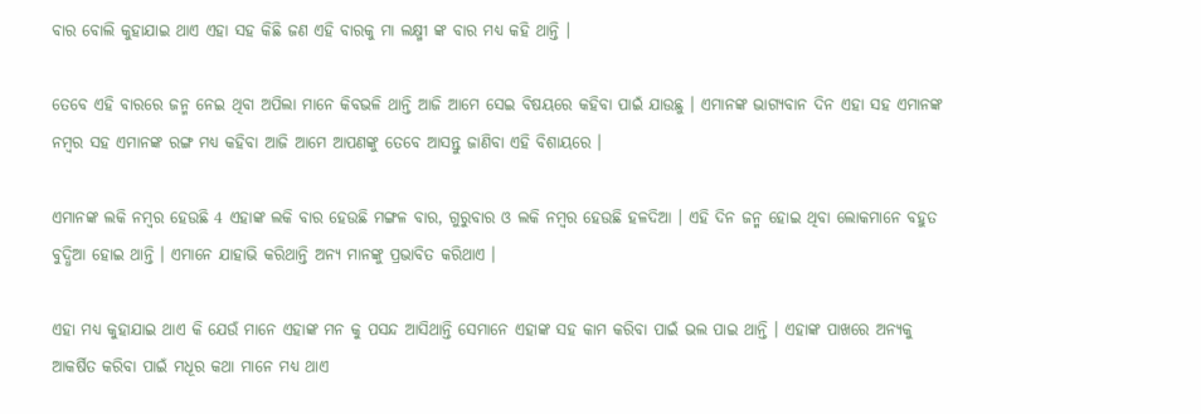ବାର ବୋଲି କୁହାଯାଇ ଥାଏ ଏହା ସହ କିଛି ଜଣ ଏହି ବାରକୁ ମା ଲକ୍ଷ୍ମୀ ଙ୍କ ବାର ମଧ୍ୟ କହି ଥାନ୍ତି ।

ତେବେ ଏହି ବାରରେ ଜନ୍ମ ନେଇ ଥିବା ଅପିଲା ମାନେ କିବଭଳି ଥାନ୍ତି ଆଜି ଆମେ ସେଇ ବିଷୟରେ କହିବା ପାଇଁ ଯାଉଛୁ । ଏମାନଙ୍କ ଭାଗ୍ଯବାନ ଦିନ ଏହା ସହ ଏମାନଙ୍କ ନମ୍ବର ସହ ଏମାନଙ୍କ ରଙ୍ଗ ମଧ୍ୟ କହିବା ଆଜି ଆମେ ଆପଣଙ୍କୁ ତେବେ ଆସନ୍ତୁ ଜାଣିବା ଏହି ବିଶାୟରେ ।

ଏମାନଙ୍କ ଲକି ନମ୍ବର ହେଉଛି 4 ଏହାଙ୍କ ଲକି ବାର ହେଉଛି ମଙ୍ଗଳ ବାର, ଗୁରୁବାର ଓ ଲକି ନମ୍ବର ହେଉଛି ହଳଦିଆ । ଏହି ଦିନ ଜନ୍ମ ହୋଇ ଥିବା ଲୋକମାନେ ବହୁତ ବୁଦ୍ଧିଆ ହୋଇ ଥାନ୍ତି । ଏମାନେ ଯାହାଭି କରିଥାନ୍ତି ଅନ୍ୟ ମାନଙ୍କୁ ପ୍ରଭାବିତ କରିଥାଏ ।

ଏହା ମଧ୍ୟ କୁହାଯାଇ ଥାଏ କି ଯେଉଁ ମାନେ ଏହାଙ୍କ ମନ କୁ ପସନ୍ଦ ଆସିଥାନ୍ତି ସେମାନେ ଏହାଙ୍କ ସହ କାମ କରିବା ପାଇଁ ଭଲ ପାଇ ଥାନ୍ତି । ଏହାଙ୍କ ପାଖରେ ଅନ୍ୟକୁ ଆକର୍ଷିତ କରିବା ପାଇଁ ମଧୂର କଥା ମାନେ ମଧ୍ୟ ଥାଏ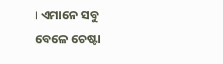। ଏମାନେ ସବୁ ବେଳେ ଚେଷ୍ଟା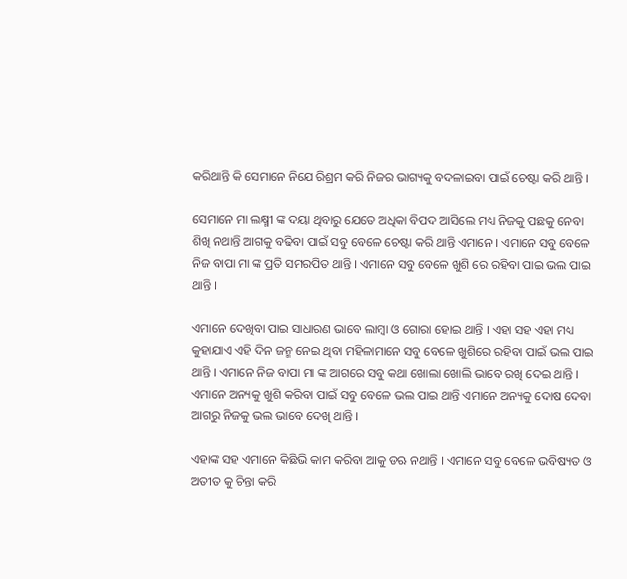କରିଥାନ୍ତି କି ସେମାନେ ନିଯେ ରିଶ୍ରମ କରି ନିଜର ଭାଗ୍ୟକୁ ବଦଳାଇବା ପାଇଁ ଚେଷ୍ଟା କରି ଥାନ୍ତି ।

ସେମାନେ ମା ଲକ୍ଷ୍ମୀ ଙ୍କ ଦୟା ଥିବାରୁ ଯେତେ ଅଧିକା ବିପଦ ଆସିଲେ ମଧ୍ୟ ନିଜକୁ ପଛକୁ ନେବା ଶିଖି ନଥାନ୍ତି ଆଗକୁ ବଢିବା ପାଇଁ ସବୁ ବେଳେ ଚେଷ୍ଟା କରି ଥାନ୍ତି ଏମାନେ । ଏମାନେ ସବୁ ବେଳେ ନିଜ ବାପା ମା ଙ୍କ ପ୍ରତି ସମରପିତ ଥାନ୍ତି । ଏମାନେ ସବୁ ବେଳେ ଖୁଶି ରେ ରହିବା ପାଇ ଭଲ ପାଇ ଥାନ୍ତି ।

ଏମାନେ ଦେଖିବା ପାଇ ସାଧାରଣ ଭାବେ ଲାମ୍ବା ଓ ଗୋରା ହୋଇ ଥାନ୍ତି । ଏହା ସହ ଏହା ମଧ୍ୟ କୁହାଯାଏ ଏହି ଦିନ ଜନ୍ମ ନେଇ ଥିବା ମହିଳାମାନେ ସବୁ ବେଳେ ଖୁଶିରେ ରହିବା ପାଇଁ ଭଲ ପାଇ ଥାନ୍ତି । ଏମାନେ ନିଜ ବାପା ମା ଙ୍କ ଆଗରେ ସବୁ କଥା ଖୋଲା ଖୋଲି ଭାବେ ରଖି ଦେଇ ଥାନ୍ତି । ଏମାନେ ଅନ୍ୟକୁ ଖୁଶି କରିବା ପାଇଁ ସବୁ ବେଳେ ଭଲ ପାଇ ଥାନ୍ତି ଏମାନେ ଅନ୍ୟକୁ ଦୋଷ ଦେବା ଆଗରୁ ନିଜକୁ ଭଲ ଭାବେ ଦେଖି ଥାନ୍ତି ।

ଏହାଙ୍କ ସହ ଏମାନେ କିଛିଭି କାମ କରିବା ଆକୁ ଡଋ ନଥାନ୍ତି । ଏମାନେ ସବୁ ବେଳେ ଭବିଷ୍ୟତ ଓ ଅତୀତ କୁ ଚିନ୍ତା କରି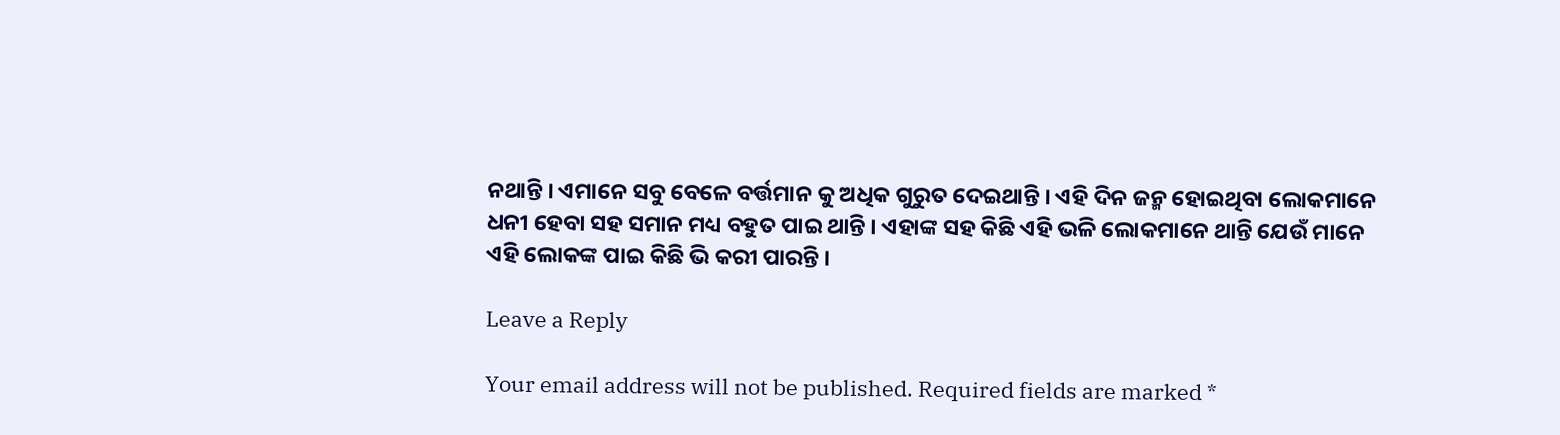ନଥାନ୍ତି । ଏମାନେ ସବୁ ବେଳେ ବର୍ତ୍ତମାନ କୁ ଅଧିକ ଗୁରୁତ ଦେଇଥାନ୍ତି । ଏହି ଦିନ ଜନ୍ମ ହୋଇଥିବା ଲୋକମାନେ ଧନୀ ହେବା ସହ ସମାନ ମଧ୍ୟ ବହୁତ ପାଇ ଥାନ୍ତି । ଏହାଙ୍କ ସହ କିଛି ଏହି ଭଳି ଲୋକମାନେ ଥାନ୍ତି ଯେଉଁ ମାନେ ଏହି ଲୋକଙ୍କ ପାଇ କିଛି ଭି କରୀ ପାରନ୍ତି ।

Leave a Reply

Your email address will not be published. Required fields are marked *